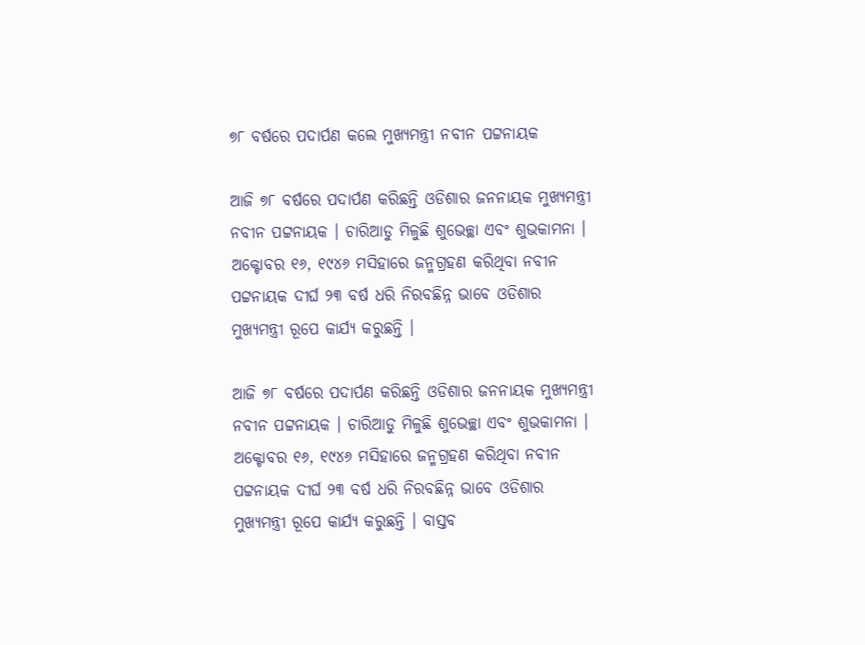୭୮ ବର୍ଷରେ ପଦାର୍ପଣ କଲେ ମୁଖ୍ୟମନ୍ତ୍ରୀ ନବୀନ ପଟ୍ଟନାୟକ

ଆଜି ୭୮ ବର୍ଷରେ ପଦାର୍ପଣ କରିଛନ୍ତି ଓଡିଶାର ଜନନାୟକ ମୁଖ୍ୟମନ୍ତ୍ରୀ ନବୀନ ପଟ୍ଟନାୟକ । ଚାରିଆଡୁ ମିଳୁଛି ଶୁଭେଚ୍ଛା ଏବଂ ଶୁଭକାମନା । ଅକ୍ଟୋବର ୧୬, ୧୯୪୬ ମସିହାରେ ଜନ୍ମଗ୍ରହଣ କରିଥିବା ନବୀନ ପଟ୍ଟନାୟକ ଦୀର୍ଘ ୨୩ ବର୍ଷ ଧରି ନିରବଛିନ୍ନ ଭାବେ ଓଡିଶାର ମୁଖ୍ୟମନ୍ତ୍ରୀ ରୂପେ କାର୍ଯ୍ୟ କରୁଛନ୍ତି ।

ଆଜି ୭୮ ବର୍ଷରେ ପଦାର୍ପଣ କରିଛନ୍ତି ଓଡିଶାର ଜନନାୟକ ମୁଖ୍ୟମନ୍ତ୍ରୀ ନବୀନ ପଟ୍ଟନାୟକ । ଚାରିଆଡୁ ମିଳୁଛି ଶୁଭେଚ୍ଛା ଏବଂ ଶୁଭକାମନା । ଅକ୍ଟୋବର ୧୬, ୧୯୪୬ ମସିହାରେ ଜନ୍ମଗ୍ରହଣ କରିଥିବା ନବୀନ ପଟ୍ଟନାୟକ ଦୀର୍ଘ ୨୩ ବର୍ଷ ଧରି ନିରବଛିନ୍ନ ଭାବେ ଓଡିଶାର ମୁଖ୍ୟମନ୍ତ୍ରୀ ରୂପେ କାର୍ଯ୍ୟ କରୁଛନ୍ତି । ବାସ୍ତବ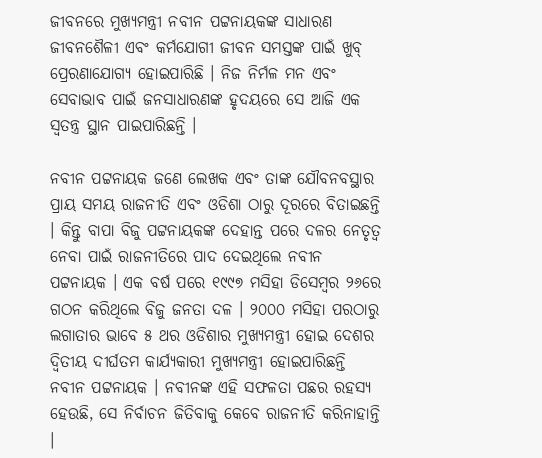ଜୀବନରେ ମୁଖ୍ୟମନ୍ତ୍ରୀ ନବୀନ ପଟ୍ଟନାୟକଙ୍କ ସାଧାରଣ ଜୀବନଶୈଳୀ ଏବଂ କର୍ମଯୋଗୀ ଜୀବନ ସମସ୍ତଙ୍କ ପାଇଁ ଖୁବ୍‌ ପ୍ରେରଣାଯୋଗ୍ୟ ହୋଇପାରିଛି । ନିଜ ନିର୍ମଳ ମନ ଏବଂ ସେବାଭାବ ପାଇଁ ଜନସାଧାରଣଙ୍କ ହୃଦୟରେ ସେ ଆଜି ଏକ ସ୍ୱତନ୍ତ୍ର ସ୍ଥାନ ପାଇପାରିଛନ୍ତି ।

ନବୀନ ପଟ୍ଟନାୟକ ଜଣେ ଲେଖକ ଏବଂ ତାଙ୍କ ଯୌବନବସ୍ଥାର ପ୍ରାୟ ସମୟ ରାଜନୀତି ଏବଂ ଓଡିଶା ଠାରୁ ଦୂରରେ ବିତାଇଛନ୍ତି । କିନ୍ତୁ ବାପା ବିଜୁ ପଟ୍ଟନାୟକଙ୍କ ଦେହାନ୍ତ ପରେ ଦଳର ନେତୃତ୍ୱ ନେବା ପାଇଁ ରାଜନୀତିରେ ପାଦ ଦେଇଥିଲେ ନବୀନ ପଟ୍ଟନାୟକ । ଏକ ବର୍ଷ ପରେ ୧୯୯୭ ମସିହା ଡିସେମ୍ବର ୨୬ରେ ଗଠନ କରିଥିଲେ ବିଜୁ ଜନତା ଦଳ । ୨୦୦୦ ମସିହା ପରଠାରୁ ଲଗାତାର ଭାବେ ୫ ଥର ଓଡିଶାର ମୁଖ୍ୟମନ୍ତ୍ରୀ ହୋଇ ଦେଶର ଦ୍ୱିତୀୟ ଦୀର୍ଘତମ କାର୍ଯ୍ୟକାରୀ ମୁଖ୍ୟମନ୍ତ୍ରୀ ହୋଇପାରିଛନ୍ତି ନବୀନ ପଟ୍ଟନାୟକ । ନବୀନଙ୍କ ଏହି ସଫଳତା ପଛର ରହସ୍ୟ ହେଉଛି, ସେ ନିର୍ବାଚନ ଜିତିବାକୁ କେବେ ରାଜନୀତି କରିନାହାନ୍ତି ।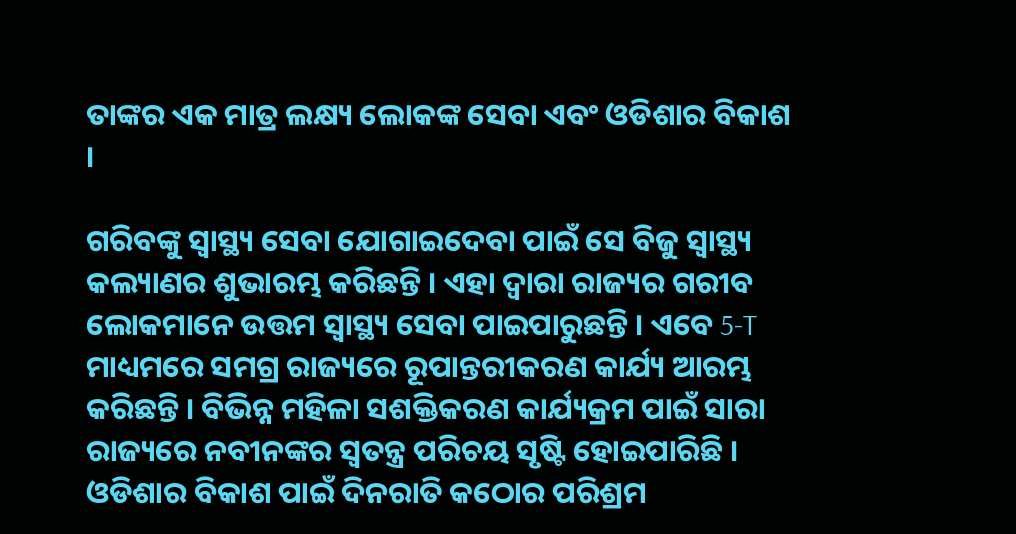ତାଙ୍କର ଏକ ମାତ୍ର ଲକ୍ଷ୍ୟ ଲୋକଙ୍କ ସେବା ଏବଂ ଓଡିଶାର ବିକାଶ ।

ଗରିବଙ୍କୁ ସ୍ୱାସ୍ଥ୍ୟ ସେବା ଯୋଗାଇଦେବା ପାଇଁ ସେ ବିଜୁ ସ୍ୱାସ୍ଥ୍ୟ କଲ୍ୟାଣର ଶୁଭାରମ୍ଭ କରିଛନ୍ତି । ଏହା ଦ୍ୱାରା ରାଜ୍ୟର ଗରୀବ ଲୋକମାନେ ଉତ୍ତମ ସ୍ୱାସ୍ଥ୍ୟ ସେବା ପାଇପାରୁଛନ୍ତି । ଏବେ 5-T ମାଧ୍ୟମରେ ସମଗ୍ର ରାଜ୍ୟରେ ରୂପାନ୍ତରୀକରଣ କାର୍ଯ୍ୟ ଆରମ୍ଭ କରିଛନ୍ତି । ବିଭିନ୍ନ ମହିଳା ସଶକ୍ତିକରଣ କାର୍ଯ୍ୟକ୍ରମ ପାଇଁ ସାରା ରାଜ୍ୟରେ ନବୀନଙ୍କର ସ୍ୱତନ୍ତ୍ର ପରିଚୟ ସୃଷ୍ଟି ହୋଇପାରିଛି । ଓଡିଶାର ବିକାଶ ପାଇଁ ଦିନରାତି କଠୋର ପରିଶ୍ରମ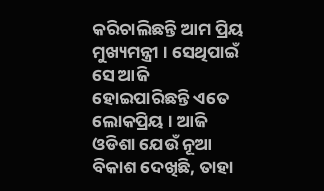କରିଚାଲିଛନ୍ତି ଆମ ପ୍ରିୟ ମୁଖ୍ୟମନ୍ତ୍ରୀ । ସେଥିପାଇଁ ସେ ଆଜି ହୋଇପାରିଛନ୍ତି ଏତେ ଲୋକପ୍ରିୟ । ଆଜି ଓଡିଶା ଯେଉଁ ନୂଆ ବିକାଶ ଦେଖିଛି, ତାହା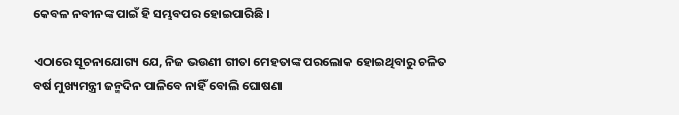କେବଳ ନବୀନଙ୍କ ପାଇଁ ହି ସମ୍ଭବପର ହୋଇପାରିଛି ।

ଏଠାରେ ସୂଚନାଯୋଗ୍ୟ ଯେ, ନିଜ ଭଉଣୀ ଗୀତା ମେହତାଙ୍କ ପରଲୋକ ହୋଇଥିବାରୁ ଚଳିତ ବର୍ଷ ମୁଖ୍ୟମନ୍ତ୍ରୀ ଜନ୍ମଦିନ ପାଳିବେ ନାହିଁ ବୋଲି ଘୋଷଣା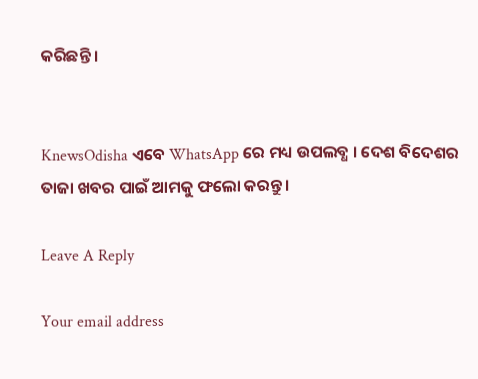କରିଛନ୍ତି ।


KnewsOdisha ଏବେ WhatsApp ରେ ମଧ୍ୟ ଉପଲବ୍ଧ । ଦେଶ ବିଦେଶର ତାଜା ଖବର ପାଇଁ ଆମକୁ ଫଲୋ କରନ୍ତୁ ।

Leave A Reply

Your email address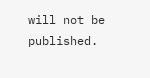will not be published.